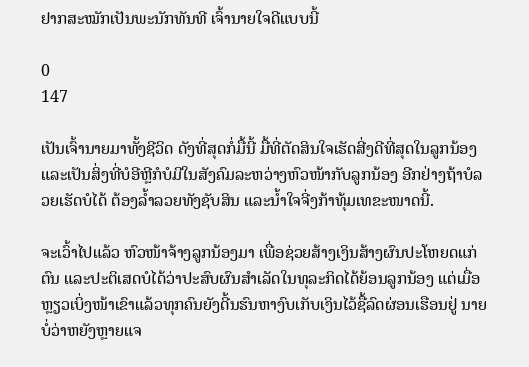ຢາກສະໝັກເປັນພະນັກທັນທີ ເຈົ້ານາຍໃຈດີແບບນີ້

0
147

ເປັນເຈົ້ານາຍມາທັ້ງຊີວິດ ດັງທີ່ສຸດກໍ່ມື້ນີ້ ມື້ທີ່ຕັດສິນໃຈເຮັດສີ່ງດີທີ່ສຸດໃນລູກນ້ອງ ແລະເປັນສິ່ງທີ່ບໍອີຫຼີກໍບໍມີໃນສັງຄົມລະຫວ່າງຫົວໜ້າກັບລູກນ້ອງ ອີກຢ່າງຖ້າບໍລວຍເຮັດບໍໄດ້ ຕ້ອງລ້ຳລວຍທັງຊັບສິນ ແລະນ້ຳໃຈຈີ່ງກ້າທຸ້ມເທຂະໜາດນີ້.

ຈະເວົ້າໄປແລ້ວ ຫົວໜ້າຈ້າງລູກນ້ອງມາ ເພື່ອຊ່ວຍສ້າງເງິນສ້າງຜົນປະໂຫຍດແກ່ຕົນ ແລະປະຕິເສດບໍໄດ້ວ່າປະສົບຜົນສຳເລັດໃນທຸລະກິດໄດ້ຍ້ອນລູກນ້ອງ ແຕ່ເມື່ອຫຼຽວເບິ່ງໜ້າເຂົາແລ້ວທຸກຄົນຍັງດີ້ນຮົນຫາງົບເກັບເງິນໄວ້ຊື້ລົດຜ່ອນເຮືອນຢູ່ ນາຍບໍ່ວ່າຫຍັງຫຼາຍແຈ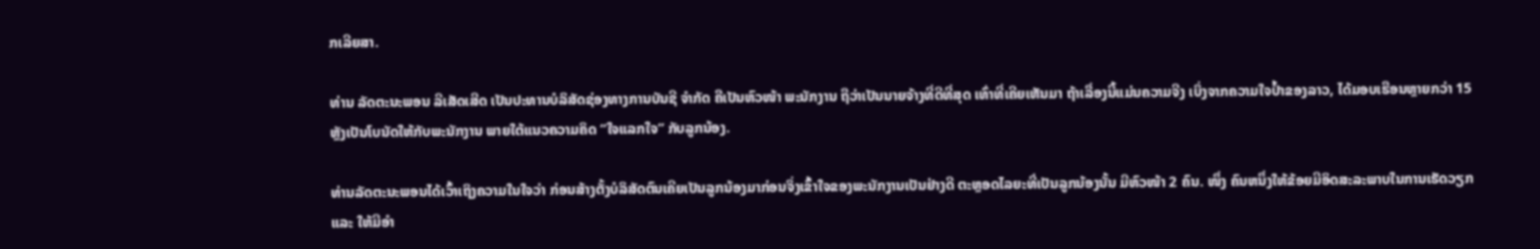ກເລີຍສາ.

ທ່ານ ລັດຕະນະພອນ ລີເສັດເສີດ ເປັນປະທານບໍລິສັດຊ່ອງທາງການບັນຊີ ຈຳກັດ ຄືເປັນຫົວໜ້າ ພະນັກງານ ຖືວ່າເປັນນາຍຈ້າງທີ່ດີທີ່ສຸດ ເທົ່າທີ່ເຄີຍເຫັນມາ ຖ້າເລື່ອງນີ້ແມ່ນຄວາມຈີງ ເບິ່ງຈາກຄວາມໃຈປ້ຳຂອງລາວ, ໄດ້ມອບເຮືອນຫຼາຍກວ່າ 15 ຫຼັງເປັນໂບນັດໃຫ້ກັບພະນັກງານ ພາຍໃຕ້ແນວຄວາມຄິດ “ໃຈແລກໃຈ” ກັບລູກນ້ອງ.

ທ່ານລັດຕະນະພອນໄດ້ເວົ້າເຖິງຄວາມໃນໃຈວ່າ ກ່ອນສ້າງຕັ້ງບໍລິສັດຕົນເຄີຍເປັນລູກນ້ອງມາກ່ອນຈິ່ງເຂົ້າໃຈຂອງພະນັກງານເປັນຢ່າງດີ ຕະຫຼອດໄລຍະທີ່ເປັນລູກນ້ອງນັ້ນ ມີຫົວໜ້າ 2 ຄົນ. ໜຶ່ງ ຄົນຫນຶ່ງໃຫ້ຂ້ອຍມີອິດສະລະພາບໃນການເຮັດວຽກ ແລະ ໃຫ້ມີອຳ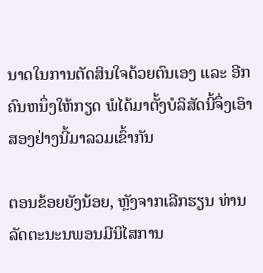ນາດໃນການຕັດສິນໃຈດ້ວຍຕົນເອງ ແລະ ອີກຄົນຫນຶ່ງໃຫ້ກຽດ ພໍໄດ້ມາຕັ້ງບໍລິສັດນີ້ຈຶ່ງເອົາສອງຢ່າງນີ້ມາລວມເຂົ້າກັນ

ຕອນຂ້ອຍຍັງນ້ອຍ, ຫຼັງຈາກເລີກຮຽນ ທ່ານລັດຕະນະນພອນມີນິໄສການ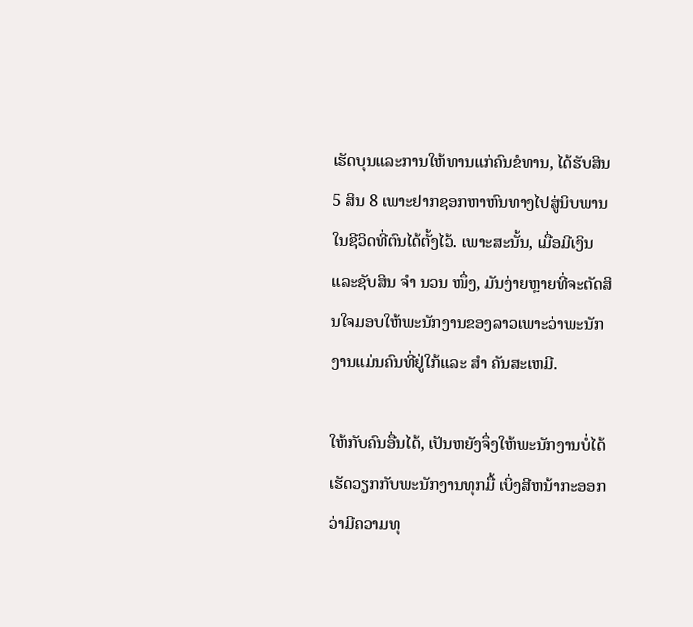ເຮັດບຸນແລະການໃຫ້ທານແກ່ຄົນຂໍທານ, ໄດ້ຮັບສິນ 5 ສິນ 8 ເພາະຢາກຊອກຫາຫົນທາງໄປສູ່ນິບພານໃນຊີວິດທີ່ຕົນໄດ້ຕັ້ງໄວ້. ເພາະສະນັ້ນ, ເມື່ອມີເງິນແລະຊັບສິນ ຈຳ ນວນ ໜຶ່ງ, ມັນງ່າຍຫຼາຍທີ່ຈະຕັດສິນໃຈມອບໃຫ້ພະນັກງານຂອງລາວເພາະວ່າພະນັກງານແມ່ນຄົນທີ່ຢູ່ໃກ້ແລະ ສຳ ຄັນສະເຫມີ.

ໃຫ້ກັບຄົນອື່ນໄດ້, ເປັນຫຍັງຈຶ່ງໃຫ້ພະນັກງານບໍ່ໄດ້ ເຮັດວຽກກັບພະນັກງານທຸກມື້ ເບິ່ງສີຫນ້າກະອອກວ່າມີຄວາມທຸ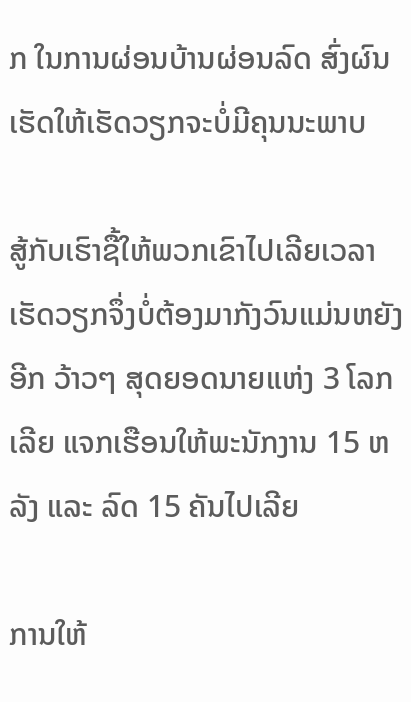ກ ໃນການຜ່ອນບ້ານຜ່ອນລົດ ສົ່ງຜົນເຮັດໃຫ້ເຮັດວຽກຈະບໍ່ມີຄຸນນະພາບ

ສູ້ກັບເຮົາຊື້ໃຫ້ພວກເຂົາໄປເລີຍເວລາເຮັດວຽກຈຶ່ງບໍ່ຕ້ອງມາກັງວົນແມ່ນຫຍັງອີກ ວ້າວໆ ສຸດຍອດນາຍແຫ່ງ 3 ໂລກເລີຍ ແຈກເຮືອນໃຫ້ພະນັກງານ 15 ຫລັງ ແລະ ລົດ 15 ຄັນໄປເລີຍ

ການໃຫ້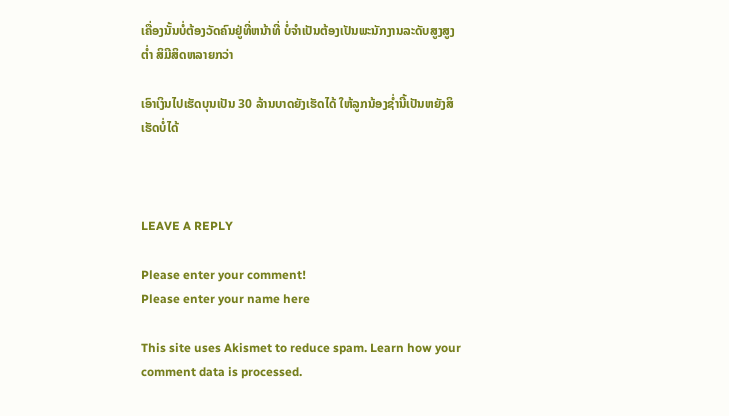ເຄື່ອງນັ້ນບໍ່ຕ້ອງວັດຄົນຢູ່ທີ່ຫນ້າທີ່ ບໍ່ຈຳເປັນຕ້ອງເປັນພະນັກງານລະດັບສູງສູງຕ່ຳ ສິມີສິດຫລາຍກວ່າ

ເອົາເງິນໄປເຮັດບຸນເປັນ 30 ລ້ານບາດຍັງເຮັດໄດ້ ໃຫ້ລູກນ້ອງຊ່ຳນີ້ເປັນຫຍັງສິເຮັດບໍ່ໄດ້



LEAVE A REPLY

Please enter your comment!
Please enter your name here

This site uses Akismet to reduce spam. Learn how your comment data is processed.